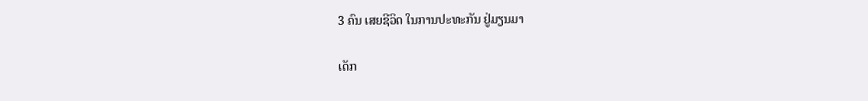3 ຄົນ ເສຍຊີວິດ ໃນການປະທະກັນ ຢູ່ມຽນມາ

ເດັກ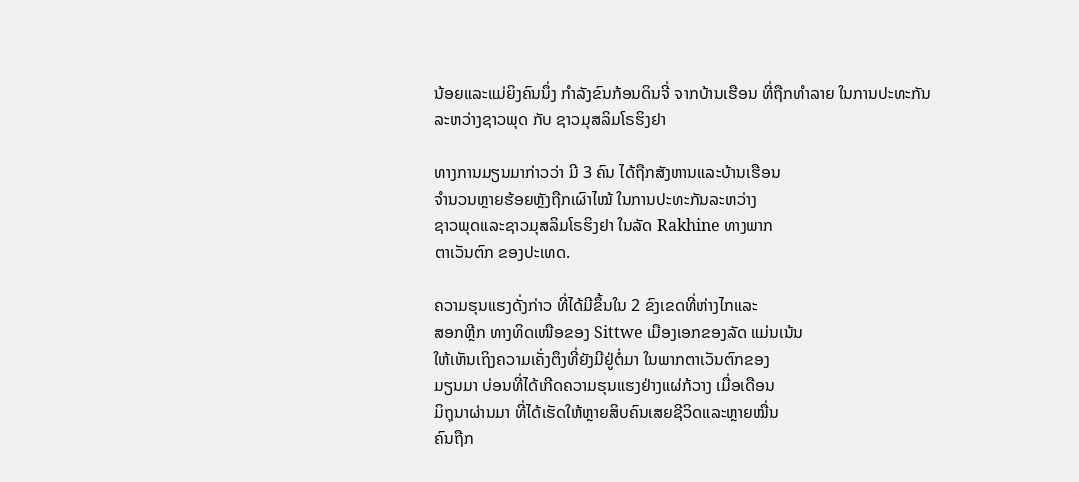ນ້ອຍແລະແມ່ຍິງຄົນນຶ່ງ ກໍາລັງຂົນກ້ອນດິນຈີ່ ຈາກບ້ານເຮືອນ ທີ່ຖືກທໍາລາຍ ໃນການປະທະກັນ ລະຫວ່າງຊາວພຸດ ກັບ ຊາວມຸສລິມໂຣຮິງຢາ

ທາງການມຽນມາກ່າວວ່າ ມີ 3 ຄົນ ໄດ້ຖືກສັງຫານແລະບ້ານເຮືອນ
ຈໍານວນຫຼາຍຮ້ອຍຫຼັງຖືກເຜົາໄໝ້ ໃນການປະທະກັນລະຫວ່າງ
ຊາວພຸດແລະຊາວມຸສລິມໂຣຮິງຢາ ໃນລັດ Rakhine ທາງພາກ
ຕາເວັນຕົກ ຂອງປະເທດ.

ຄວາມຮຸນແຮງດັ່ງກ່າວ ທີ່ໄດ້ມີຂຶ້ນໃນ 2 ຂົງເຂດທີ່ຫ່າງໄກແລະ
ສອກຫຼີກ ທາງທິດເໜືອຂອງ Sittwe ເມືອງເອກຂອງລັດ ແມ່ນເນ້ນ
ໃຫ້ເຫັນເຖິງຄວາມເຄັ່ງຕຶງທີ່ຍັງມີຢູ່ຕໍ່ມາ ໃນພາກຕາເວັນຕົກຂອງ
ມຽນມາ ບ່ອນທີ່ໄດ້ເກີດຄວາມຮຸນແຮງຢ່າງແຜ່ກ້ວາງ ເມື່ອເດືອນ
ມິຖຸນາຜ່ານມາ ທີ່ໄດ້ເຮັດໃຫ້ຫຼາຍສິບຄົນເສຍຊີວິດແລະຫຼາຍໝື່ນ
ຄົນຖືກ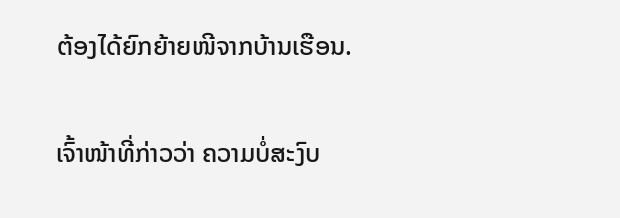ຕ້ອງໄດ້ຍົກຍ້າຍໜີຈາກບ້ານເຮືອນ.

ເຈົ້າໜ້າທີ່ກ່າວວ່າ ຄວາມບໍ່ສະງົບ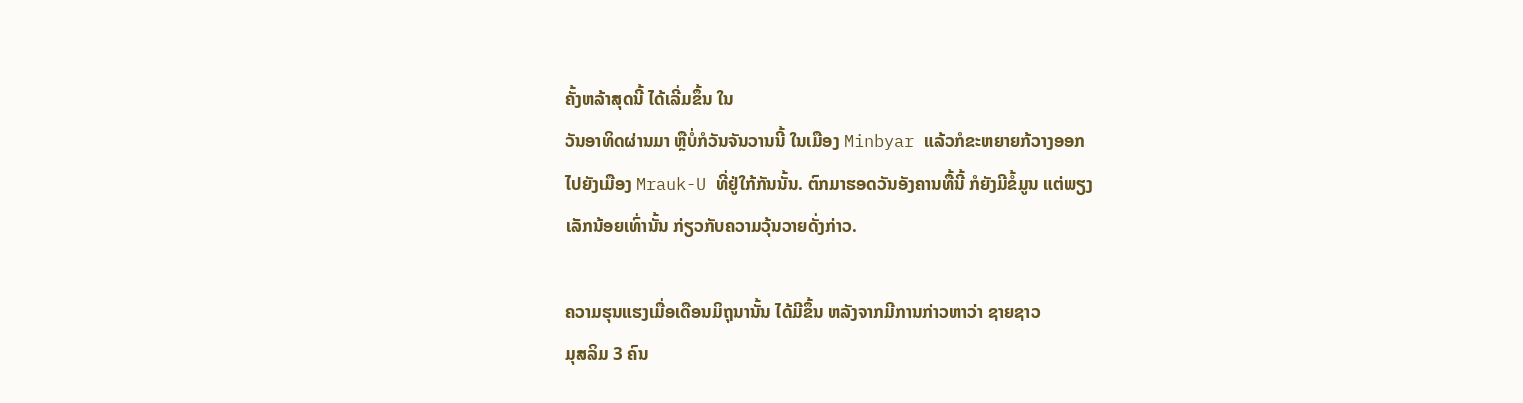ຄັ້ງຫລ້າສຸດນີ້ ໄດ້ເລີ່ມຂຶ້ນ ໃນ
ວັນອາທິດຜ່ານມາ ຫຼືບໍ່ກໍວັນຈັນວານນີ້ ໃນເມືອງ Minbyar ແລ້ວກໍຂະຫຍາຍກ້ວາງອອກ
ໄປຍັງເມືອງ Mrauk-U ທີ່ຢູ່ໃກ້ກັນນັ້ນ. ຕົກມາຮອດວັນອັງຄານທື້ນີ້ ກໍຍັງມີຂໍ້ມູນ ແຕ່ພຽງ
ເລັກນ້ອຍເທົ່ານັ້ນ ກ່ຽວກັບຄວາມວຸ້ນວາຍດັ່ງກ່າວ.

ຄວາມຮຸນແຮງເມື່ອເດືອນມິຖຸນານັ້ນ ໄດ້ມີຂຶ້ນ ຫລັງຈາກມີການກ່າວຫາວ່າ ຊາຍຊາວ
ມຸສລິມ 3 ຄົນ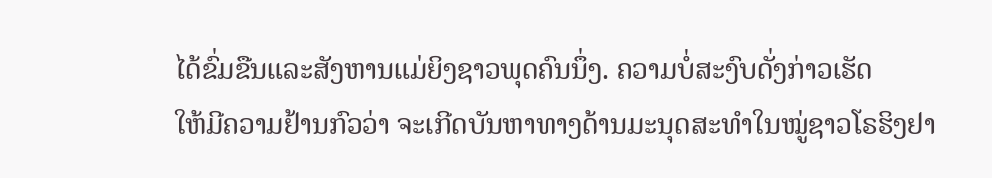ໄດ້ຂົ່ມຂືນແລະສັງຫານແມ່ຍິງຊາວພຸດຄົນນຶ່ງ. ຄວາມບໍ່ສະງົບດັ່ງກ່າວເຮັດ
ໃຫ້ມີຄວາມຢ້ານກົວວ່າ ຈະເກີດບັນຫາທາງດ້ານມະນຸດສະທໍາໃນໝູ່ຊາວໂຣຮິງຢາ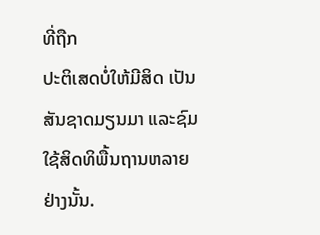ທີ່ຖືກ
ປະຕິເສດບໍ່ໃຫ້ມີສິດ ເປັນສັນຊາດມຽນມາ ແລະຊົມໃຊ້ສິດທິພື້ນຖານຫລາຍຢ່າງນັ້ນ.